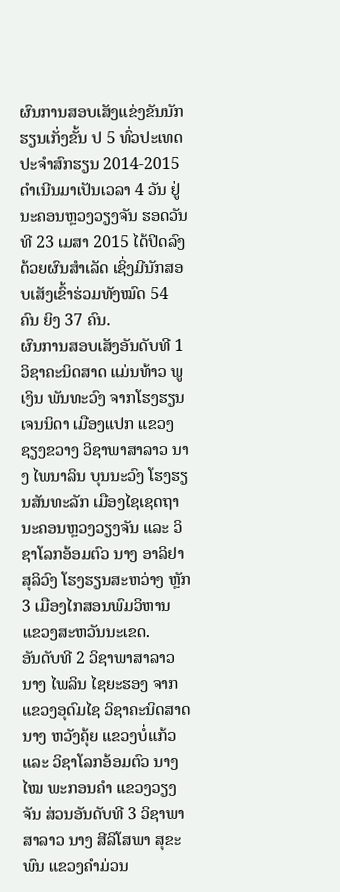ຜົນການສອບເສັງແຂ່ງຂັນນັກຮຽນເກັ່ງຂັ້ນ ປ 5 ທົ່ວປະເທດ ປະຈຳສົກຮຽນ 2014-2015 ດຳເນີນມາເປັນເວລາ 4 ວັນ ຢູ່ນະຄອນຫຼວງວຽງຈັນ ຮອດວັນທີ 23 ເມສາ 2015 ໄດ້ປິດລົງດ້ວຍຜົນສຳເລັດ ເຊິ່ງມີນັກສອບເສັງເຂົ້າຮ່ວມທັງໝົດ 54 ຄົນ ຍິງ 37 ຄົນ.
ຜົນການສອບເສັງອັນດັບທີ 1 ວິຊາຄະນິດສາດ ແມ່ນທ້າວ ພູເງິນ ພັນທະວົງ ຈາກໂຮງຮຽນເຈນນິດາ ເມືອງແປກ ແຂວງຊຽງຂວາງ ວິຊາພາສາລາວ ນາງ ໄພນາລິນ ບຸນນະວົງ ໂຮງຮຽນສັນທະລັກ ເມືອງໄຊເຊດຖາ ນະຄອນຫຼວງວຽງຈັນ ແລະ ວິຊາໂລກອ້ອມຕົວ ນາງ ອາລິຢາ ສຸລິວົງ ໂຮງຮຽນສະຫວ່າງ ຫຼັກ 3 ເມືອງໄກສອນພົມວິຫານ ແຂວງສະຫວັນນະເຂດ.
ອັນດັບທີ 2 ວິຊາພາສາລາວ ນາງ ໄພລິນ ໄຊຍະຮອງ ຈາກແຂວງອຸດົມໄຊ ວິຊາຄະນິດສາດ ນາງ ຫວັງຄຸ້ຍ ແຂວງບໍ່ແກ້ວ ແລະ ວິຊາໂລກອ້ອມຕົວ ນາງ ໄໝ ພະກອນຄຳ ແຂວງວຽງຈັນ ສ່ວນອັນດັບທີ 3 ວິຊາພາສາລາວ ນາງ ສີລິໂສພາ ສຸຂະພົນ ແຂວງຄຳມ່ວນ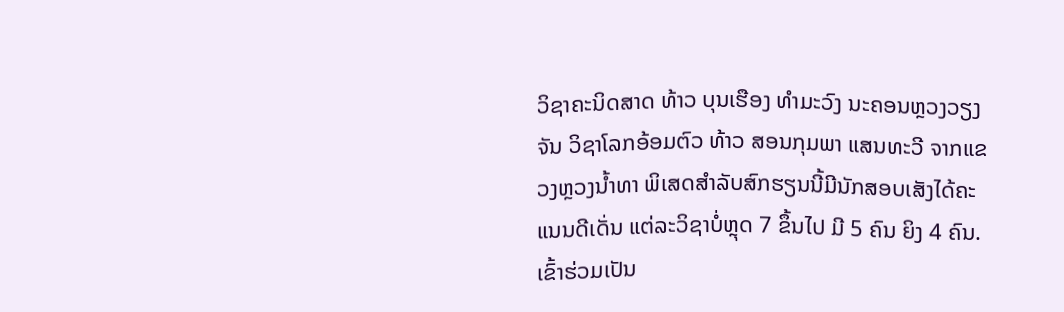ວິຊາຄະນິດສາດ ທ້າວ ບຸນເຮືອງ ທຳມະວົງ ນະຄອນຫຼວງວຽງຈັນ ວິຊາໂລກອ້ອມຕົວ ທ້າວ ສອນກຸມພາ ແສນທະວີ ຈາກແຂວງຫຼວງນ້ຳທາ ພິເສດສຳລັບສົກຮຽນນີ້ມີນັກສອບເສັງໄດ້ຄະແນນດີເດັ່ນ ແຕ່ລະວິຊາບໍ່ຫຼຸດ 7 ຂຶ້ນໄປ ມີ 5 ຄົນ ຍິງ 4 ຄົນ.
ເຂົ້າຮ່ວມເປັນ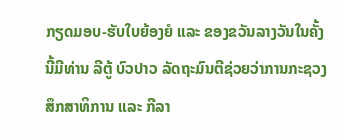ກຽດມອບ-ຮັບໃບຍ້ອງຍໍ ແລະ ຂອງຂວັນລາງວັນໃນຄັ້ງນີ້ມີທ່ານ ລີຕູ້ ບົວປາວ ລັດຖະມົນຕີຊ່ວຍວ່າການກະຊວງສຶກສາທິການ ແລະ ກີລາ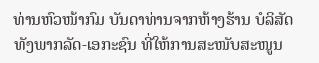ທ່ານຫົວໜ້າກົມ ບັນດາທ່ານຈາກຫ້າງຮ້ານ ບໍລິສັດ ທັງພາກລັດ-ເອກະຊົນ ທີ່ໃຫ້ການສະໜັບສະໜູນ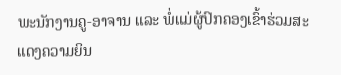ພະນັກງານຄູ-ອາຈານ ແລະ ພໍ່ແມ່ຜູ້ປົກຄອງເຂົ້າຮ່ວມສະແດງຄວາມຍິນ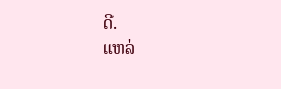ດີ.
ແຫລ່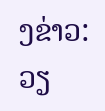ງຂ່າວ: ວຽ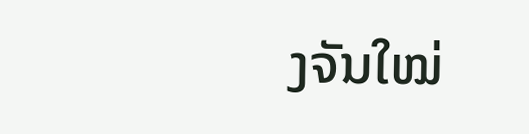ງຈັນໃໝ່